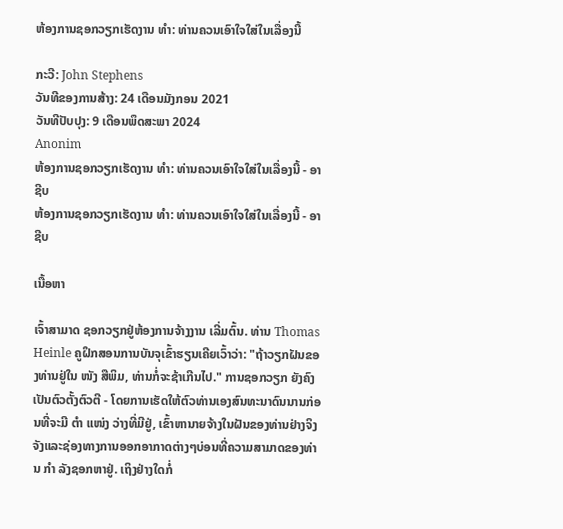ຫ້ອງການຊອກວຽກເຮັດງານ ທຳ: ທ່ານຄວນເອົາໃຈໃສ່ໃນເລື່ອງນີ້

ກະວີ: John Stephens
ວັນທີຂອງການສ້າງ: 24 ເດືອນມັງກອນ 2021
ວັນທີປັບປຸງ: 9 ເດືອນພຶດສະພາ 2024
Anonim
ຫ້ອງການຊອກວຽກເຮັດງານ ທຳ: ທ່ານຄວນເອົາໃຈໃສ່ໃນເລື່ອງນີ້ - ອາຊີບ
ຫ້ອງການຊອກວຽກເຮັດງານ ທຳ: ທ່ານຄວນເອົາໃຈໃສ່ໃນເລື່ອງນີ້ - ອາຊີບ

ເນື້ອຫາ

ເຈົ້າສາມາດ ຊອກວຽກຢູ່ຫ້ອງການຈ້າງງານ ເລີ່ມຕົ້ນ. ທ່ານ Thomas Heinle ຄູຝຶກສອນການບັນຈຸເຂົ້າຮຽນເຄີຍເວົ້າວ່າ: "ຖ້າວຽກຝັນຂອງທ່ານຢູ່ໃນ ໜັງ ສືພິມ, ທ່ານກໍ່ຈະຊ້າເກີນໄປ." ການຊອກວຽກ ຍັງຄົງເປັນຕົວຕັ້ງຕົວຕີ - ໂດຍການເຮັດໃຫ້ຕົວທ່ານເອງສົນທະນາດົນນານກ່ອນທີ່ຈະມີ ຕຳ ແໜ່ງ ວ່າງທີ່ມີຢູ່, ເຂົ້າຫານາຍຈ້າງໃນຝັນຂອງທ່ານຢ່າງຈິງຈັງແລະຊ່ອງທາງການອອກອາກາດຕ່າງໆບ່ອນທີ່ຄວາມສາມາດຂອງທ່ານ ກຳ ລັງຊອກຫາຢູ່. ເຖິງຢ່າງໃດກໍ່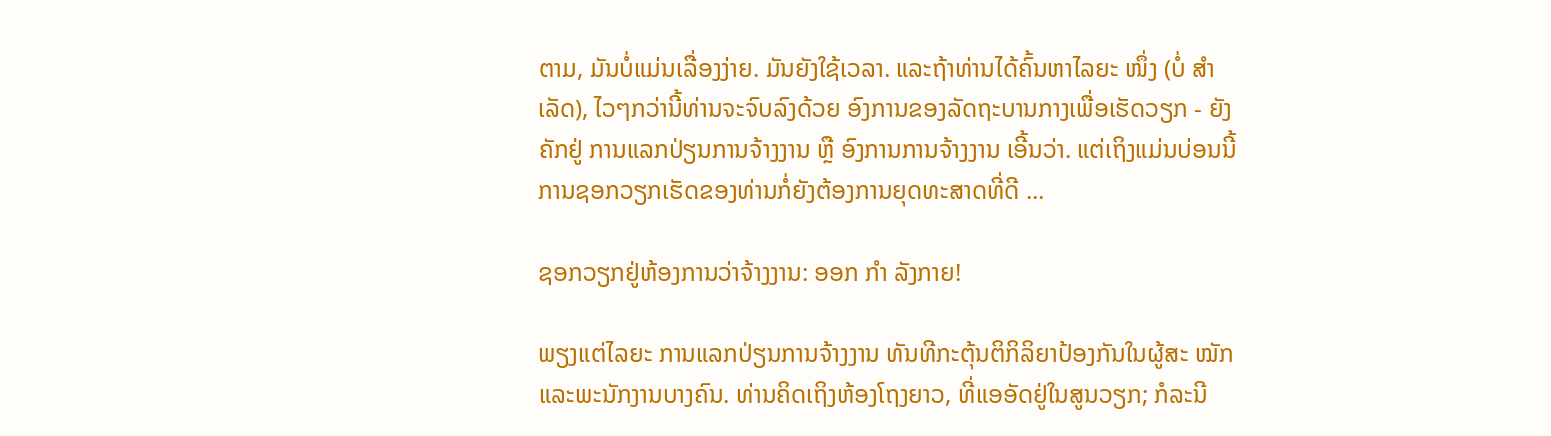ຕາມ, ມັນບໍ່ແມ່ນເລື່ອງງ່າຍ. ມັນຍັງໃຊ້ເວລາ. ແລະຖ້າທ່ານໄດ້ຄົ້ນຫາໄລຍະ ໜຶ່ງ (ບໍ່ ສຳ ເລັດ), ໄວໆກວ່ານີ້ທ່ານຈະຈົບລົງດ້ວຍ ອົງການຂອງລັດຖະບານກາງເພື່ອເຮັດວຽກ - ຍັງຄັກຢູ່ ການແລກປ່ຽນການຈ້າງງານ ຫຼື ອົງການການຈ້າງງານ ເອີ້ນວ່າ. ແຕ່ເຖິງແມ່ນບ່ອນນີ້ການຊອກວຽກເຮັດຂອງທ່ານກໍ່ຍັງຕ້ອງການຍຸດທະສາດທີ່ດີ ...

ຊອກວຽກຢູ່ຫ້ອງການວ່າຈ້າງງານ: ອອກ ກຳ ລັງກາຍ!

ພຽງແຕ່ໄລຍະ ການແລກປ່ຽນການຈ້າງງານ ທັນທີກະຕຸ້ນຕິກິລິຍາປ້ອງກັນໃນຜູ້ສະ ໝັກ ແລະພະນັກງານບາງຄົນ. ທ່ານຄິດເຖິງຫ້ອງໂຖງຍາວ, ທີ່ແອອັດຢູ່ໃນສູນວຽກ; ກໍລະນີ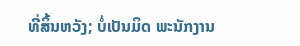ທີ່ສິ້ນຫວັງ; ບໍ່ເປັນມິດ ພະນັກງານ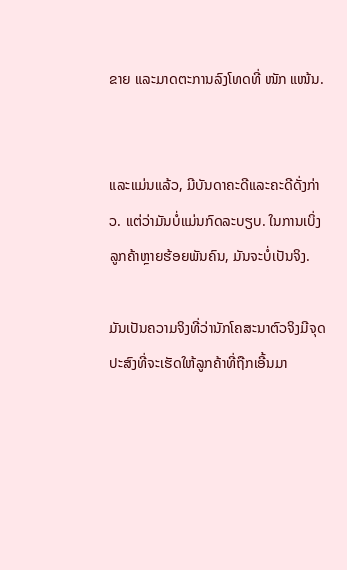ຂາຍ ແລະມາດຕະການລົງໂທດທີ່ ໜັກ ແໜ້ນ.


ແລະແມ່ນແລ້ວ, ມີບັນດາຄະດີແລະຄະດີດັ່ງກ່າວ. ແຕ່ວ່າມັນບໍ່ແມ່ນກົດລະບຽບ. ໃນການເບິ່ງລູກຄ້າຫຼາຍຮ້ອຍພັນຄົນ, ມັນຈະບໍ່ເປັນຈິງ.

ມັນເປັນຄວາມຈິງທີ່ວ່ານັກໂຄສະນາຕົວຈິງມີຈຸດປະສົງທີ່ຈະເຮັດໃຫ້ລູກຄ້າທີ່ຖືກເອີ້ນມາ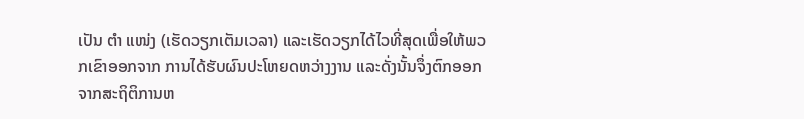ເປັນ ຕຳ ແໜ່ງ (ເຮັດວຽກເຕັມເວລາ) ແລະເຮັດວຽກໄດ້ໄວທີ່ສຸດເພື່ອໃຫ້ພວກເຂົາອອກຈາກ ການໄດ້ຮັບຜົນປະໂຫຍດຫວ່າງງານ ແລະດັ່ງນັ້ນຈຶ່ງຕົກອອກຈາກສະຖິຕິການຫ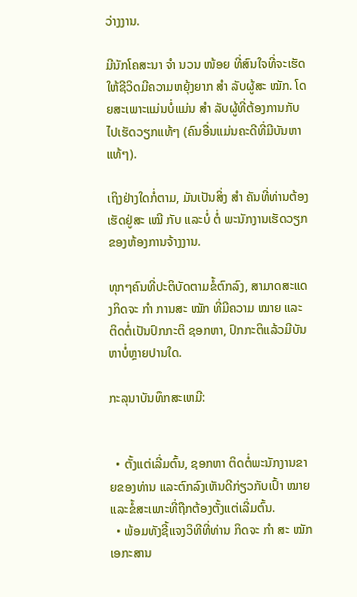ວ່າງງານ.

ມີນັກໂຄສະນາ ຈຳ ນວນ ໜ້ອຍ ທີ່ສົນໃຈທີ່ຈະເຮັດໃຫ້ຊີວິດມີຄວາມຫຍຸ້ງຍາກ ສຳ ລັບຜູ້ສະ ໝັກ. ໂດຍສະເພາະແມ່ນບໍ່ແມ່ນ ສຳ ລັບຜູ້ທີ່ຕ້ອງການກັບໄປເຮັດວຽກແທ້ໆ (ຄົນອື່ນແມ່ນຄະດີທີ່ມີບັນຫາແທ້ໆ).

ເຖິງຢ່າງໃດກໍ່ຕາມ, ມັນເປັນສິ່ງ ສຳ ຄັນທີ່ທ່ານຕ້ອງເຮັດຢູ່ສະ ເໝີ ກັບ ແລະບໍ່ ຕໍ່ ພະນັກງານເຮັດວຽກຂອງຫ້ອງການຈ້າງງານ.

ທຸກໆຄົນທີ່ປະຕິບັດຕາມຂໍ້ຕົກລົງ, ສາມາດສະແດງກິດຈະ ກຳ ການສະ ໝັກ ທີ່ມີຄວາມ ໝາຍ ແລະ ຕິດຕໍ່ເປັນປົກກະຕິ ຊອກຫາ, ປົກກະຕິແລ້ວມີບັນຫາບໍ່ຫຼາຍປານໃດ.

ກະລຸນາບັນທຶກສະເຫມີ:


  • ຕັ້ງແຕ່ເລີ່ມຕົ້ນ, ຊອກຫາ ຕິດຕໍ່ພະນັກງານຂາຍຂອງທ່ານ ແລະຕົກລົງເຫັນດີກ່ຽວກັບເປົ້າ ໝາຍ ແລະຂໍ້ສະເພາະທີ່ຖືກຕ້ອງຕັ້ງແຕ່ເລີ່ມຕົ້ນ.
  • ພ້ອມທັງຊີ້ແຈງວິທີທີ່ທ່ານ ກິດຈະ ກຳ ສະ ໝັກ ເອກະສານ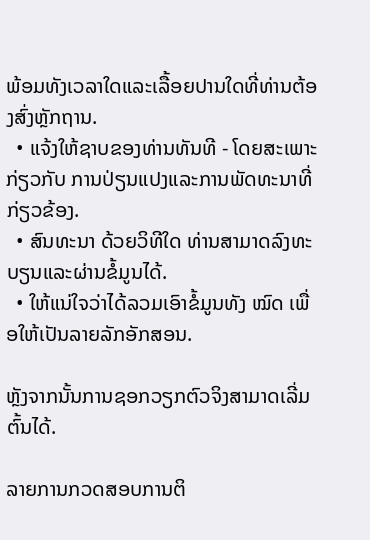ພ້ອມທັງເວລາໃດແລະເລື້ອຍປານໃດທີ່ທ່ານຕ້ອງສົ່ງຫຼັກຖານ.
  • ແຈ້ງໃຫ້ຊາບຂອງທ່ານທັນທີ - ໂດຍສະເພາະກ່ຽວກັບ ການປ່ຽນແປງແລະການພັດທະນາທີ່ກ່ຽວຂ້ອງ.
  • ສົນທະນາ ດ້ວຍວິທີໃດ ທ່ານສາມາດລົງທະບຽນແລະຜ່ານຂໍ້ມູນໄດ້.
  • ໃຫ້ແນ່ໃຈວ່າໄດ້ລວມເອົາຂໍ້ມູນທັງ ໝົດ ເພື່ອໃຫ້ເປັນລາຍລັກອັກສອນ.

ຫຼັງຈາກນັ້ນການຊອກວຽກຕົວຈິງສາມາດເລີ່ມຕົ້ນໄດ້.

ລາຍການກວດສອບການຕິ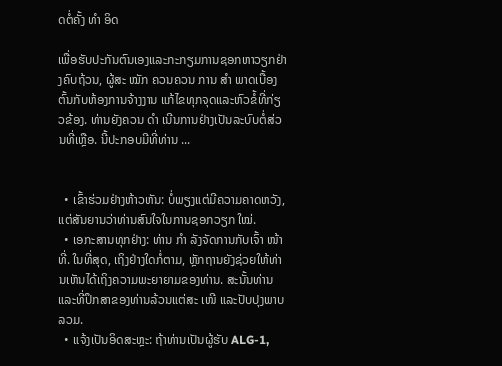ດຕໍ່ຄັ້ງ ທຳ ອິດ

ເພື່ອຮັບປະກັນຕົນເອງແລະກະກຽມການຊອກຫາວຽກຢ່າງຄົບຖ້ວນ, ຜູ້ສະ ໝັກ ຄວນຄວນ ການ ສຳ ພາດເບື້ອງຕົ້ນກັບຫ້ອງການຈ້າງງານ ແກ້ໄຂທຸກຈຸດແລະຫົວຂໍ້ທີ່ກ່ຽວຂ້ອງ. ທ່ານຍັງຄວນ ດຳ ເນີນການຢ່າງເປັນລະບົບຕໍ່ສ່ວນທີ່ເຫຼືອ. ນີ້ປະກອບມີທີ່ທ່ານ ...


  • ເຂົ້າຮ່ວມຢ່າງຫ້າວຫັນ: ບໍ່ພຽງແຕ່ມີຄວາມຄາດຫວັງ, ແຕ່ສັນຍານວ່າທ່ານສົນໃຈໃນການຊອກວຽກ ໃໝ່.
  • ເອກະສານທຸກຢ່າງ: ທ່ານ ກຳ ລັງຈັດການກັບເຈົ້າ ໜ້າ ທີ່. ໃນທີ່ສຸດ, ເຖິງຢ່າງໃດກໍ່ຕາມ, ຫຼັກຖານຍັງຊ່ວຍໃຫ້ທ່ານເຫັນໄດ້ເຖິງຄວາມພະຍາຍາມຂອງທ່ານ. ສະນັ້ນທ່ານແລະທີ່ປຶກສາຂອງທ່ານລ້ວນແຕ່ສະ ເໜີ ແລະປັບປຸງພາບລວມ.
  • ແຈ້ງເປັນອິດສະຫຼະ: ຖ້າທ່ານເປັນຜູ້ຮັບ ALG-1,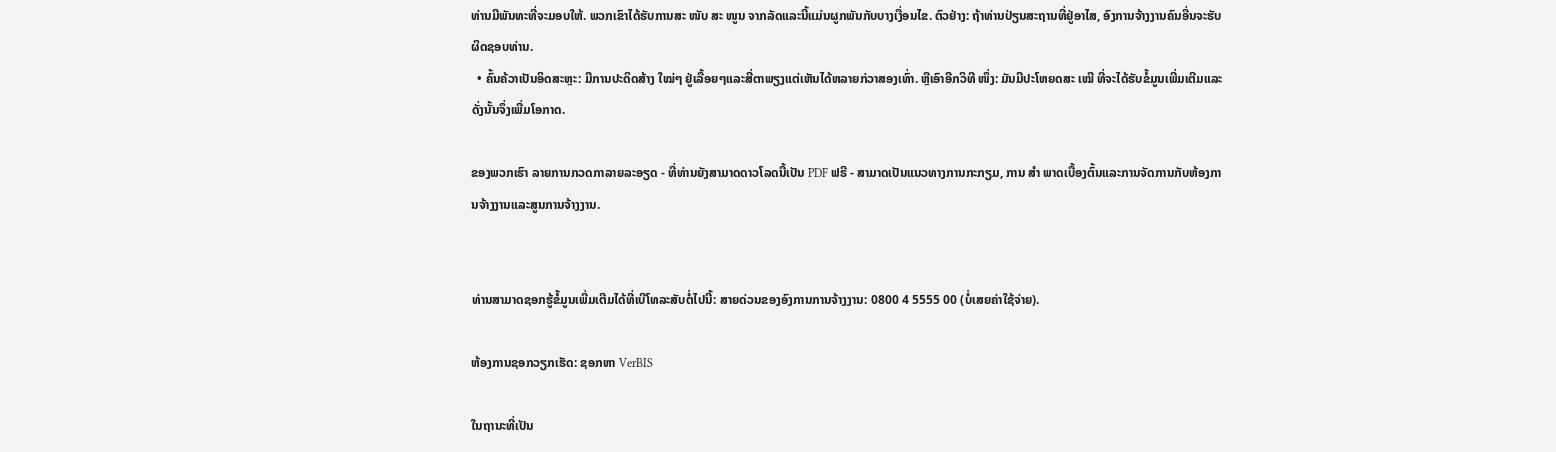ທ່ານມີພັນທະທີ່ຈະມອບໃຫ້. ພວກເຂົາໄດ້ຮັບການສະ ໜັບ ສະ ໜູນ ຈາກລັດແລະນີ້ແມ່ນຜູກພັນກັບບາງເງື່ອນໄຂ. ຕົວຢ່າງ: ຖ້າທ່ານປ່ຽນສະຖານທີ່ຢູ່ອາໄສ, ອົງການຈ້າງງານຄົນອື່ນຈະຮັບຜິດຊອບທ່ານ.
  • ຄົ້ນຄ້ວາເປັນອິດສະຫຼະ: ມີການປະດິດສ້າງ ໃໝ່ໆ ຢູ່ເລື້ອຍໆແລະສີ່ຕາພຽງແຕ່ເຫັນໄດ້ຫລາຍກ່ວາສອງເທົ່າ. ຫຼືເອົາອີກວິທີ ໜຶ່ງ: ມັນມີປະໂຫຍດສະ ເໝີ ທີ່ຈະໄດ້ຮັບຂໍ້ມູນເພີ່ມເຕີມແລະດັ່ງນັ້ນຈຶ່ງເພີ່ມໂອກາດ.

ຂອງພວກເຮົາ ລາຍການກວດກາລາຍລະອຽດ - ທີ່ທ່ານຍັງສາມາດດາວໂລດນີ້ເປັນ PDF ຟຣີ - ສາມາດເປັນແນວທາງການກະກຽມ, ການ ສຳ ພາດເບື້ອງຕົ້ນແລະການຈັດການກັບຫ້ອງການຈ້າງງານແລະສູນການຈ້າງງານ.


ທ່ານສາມາດຊອກຮູ້ຂໍ້ມູນເພີ່ມເຕີມໄດ້ທີ່ເບີໂທລະສັບຕໍ່ໄປນີ້: ສາຍດ່ວນຂອງອົງການການຈ້າງງານ: 0800 4 5555 00 (ບໍ່ເສຍຄ່າໃຊ້ຈ່າຍ).

ຫ້ອງການຊອກວຽກເຮັດ: ຊອກຫາ VerBIS

ໃນຖານະທີ່ເປັນ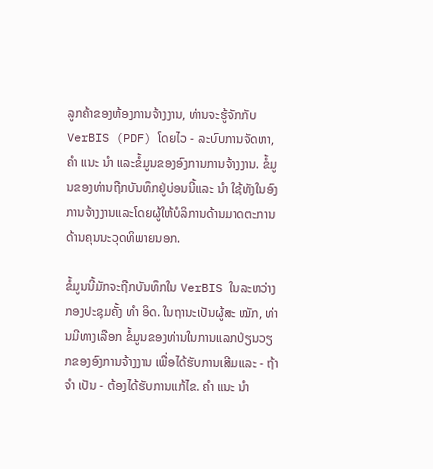ລູກຄ້າຂອງຫ້ອງການຈ້າງງານ, ທ່ານຈະຮູ້ຈັກກັບ VerBIS (PDF) ໂດຍໄວ - ລະບົບການຈັດຫາ, ຄຳ ແນະ ນຳ ແລະຂໍ້ມູນຂອງອົງການການຈ້າງງານ. ຂໍ້ມູນຂອງທ່ານຖືກບັນທຶກຢູ່ບ່ອນນີ້ແລະ ນຳ ໃຊ້ທັງໃນອົງການຈ້າງງານແລະໂດຍຜູ້ໃຫ້ບໍລິການດ້ານມາດຕະການດ້ານຄຸນນະວຸດທິພາຍນອກ.

ຂໍ້ມູນນີ້ມັກຈະຖືກບັນທຶກໃນ VerBIS ໃນລະຫວ່າງກອງປະຊຸມຄັ້ງ ທຳ ອິດ. ໃນຖານະເປັນຜູ້ສະ ໝັກ, ທ່ານມີທາງເລືອກ ຂໍ້ມູນຂອງທ່ານໃນການແລກປ່ຽນວຽກຂອງອົງການຈ້າງງານ ເພື່ອໄດ້ຮັບການເສີມແລະ - ຖ້າ ຈຳ ເປັນ - ຕ້ອງໄດ້ຮັບການແກ້ໄຂ. ຄຳ ແນະ ນຳ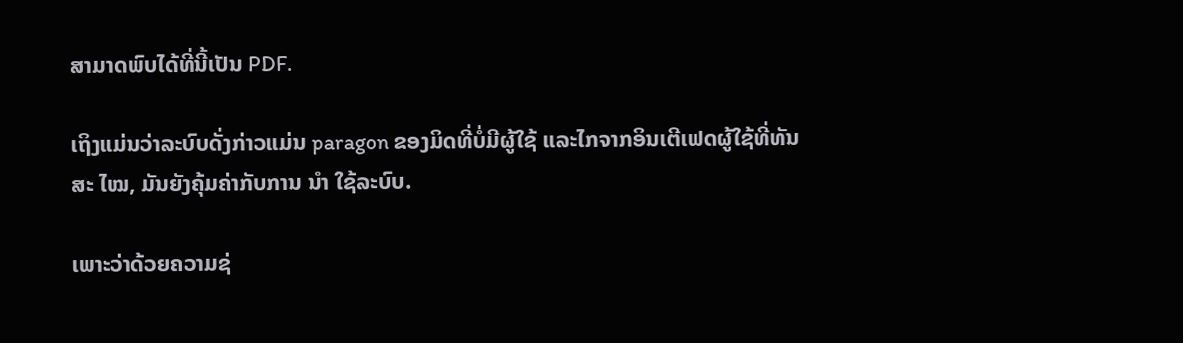ສາມາດພົບໄດ້ທີ່ນີ້ເປັນ PDF.

ເຖິງແມ່ນວ່າລະບົບດັ່ງກ່າວແມ່ນ paragon ຂອງມິດທີ່ບໍ່ມີຜູ້ໃຊ້ ແລະໄກຈາກອິນເຕີເຟດຜູ້ໃຊ້ທີ່ທັນສະ ໄໝ, ມັນຍັງຄຸ້ມຄ່າກັບການ ນຳ ໃຊ້ລະບົບ.

ເພາະວ່າດ້ວຍຄວາມຊ່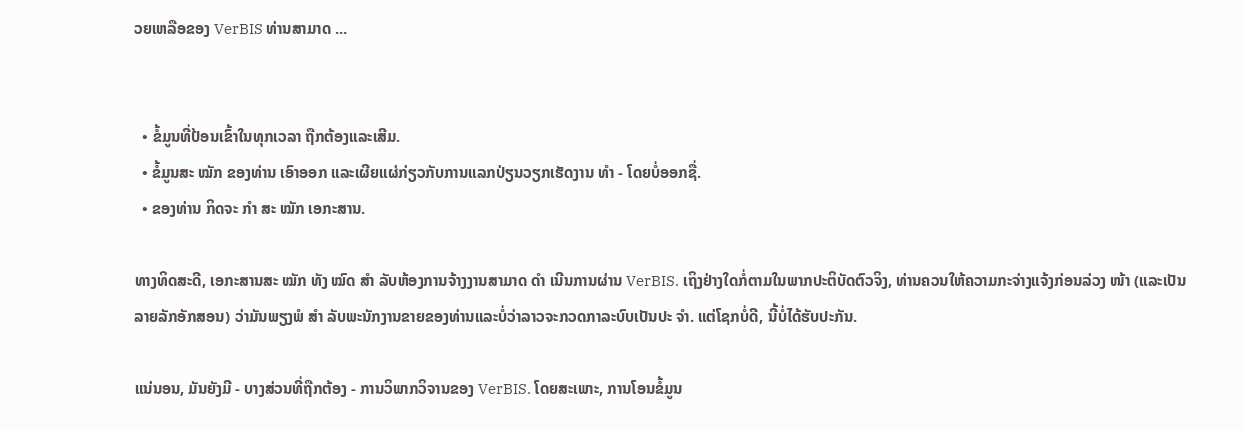ວຍເຫລືອຂອງ VerBIS ທ່ານສາມາດ ...


  • ຂໍ້ມູນທີ່ປ້ອນເຂົ້າໃນທຸກເວລາ ຖືກຕ້ອງແລະເສີມ.
  • ຂໍ້ມູນສະ ໝັກ ຂອງທ່ານ ເອົາອອກ ແລະເຜີຍແຜ່ກ່ຽວກັບການແລກປ່ຽນວຽກເຮັດງານ ທຳ - ໂດຍບໍ່ອອກຊື່.
  • ຂອງທ່ານ ກິດຈະ ກຳ ສະ ໝັກ ເອກະສານ.

ທາງທິດສະດີ, ເອກະສານສະ ໝັກ ທັງ ໝົດ ສຳ ລັບຫ້ອງການຈ້າງງານສາມາດ ດຳ ເນີນການຜ່ານ VerBIS. ເຖິງຢ່າງໃດກໍ່ຕາມໃນພາກປະຕິບັດຕົວຈິງ, ທ່ານຄວນໃຫ້ຄວາມກະຈ່າງແຈ້ງກ່ອນລ່ວງ ໜ້າ (ແລະເປັນລາຍລັກອັກສອນ) ວ່າມັນພຽງພໍ ສຳ ລັບພະນັກງານຂາຍຂອງທ່ານແລະບໍ່ວ່າລາວຈະກວດກາລະບົບເປັນປະ ຈຳ. ແຕ່ໂຊກບໍ່ດີ, ນີ້ບໍ່ໄດ້ຮັບປະກັນ.

ແນ່ນອນ, ມັນຍັງມີ - ບາງສ່ວນທີ່ຖືກຕ້ອງ - ການວິພາກວິຈານຂອງ VerBIS. ໂດຍສະເພາະ, ການໂອນຂໍ້ມູນ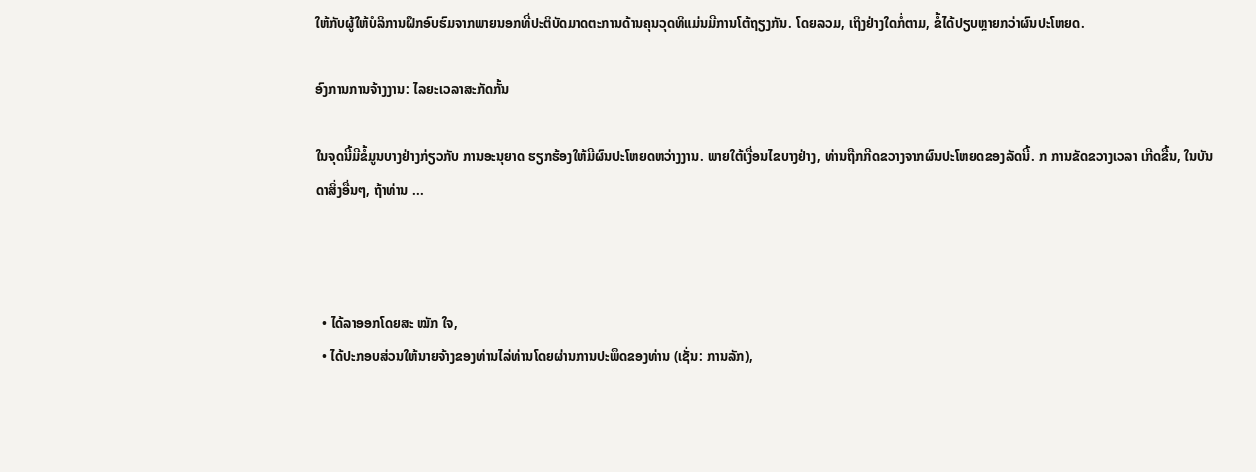ໃຫ້ກັບຜູ້ໃຫ້ບໍລິການຝຶກອົບຮົມຈາກພາຍນອກທີ່ປະຕິບັດມາດຕະການດ້ານຄຸນວຸດທິແມ່ນມີການໂຕ້ຖຽງກັນ. ໂດຍລວມ, ເຖິງຢ່າງໃດກໍ່ຕາມ, ຂໍ້ໄດ້ປຽບຫຼາຍກວ່າຜົນປະໂຫຍດ.

ອົງການການຈ້າງງານ: ໄລຍະເວລາສະກັດກັ້ນ

ໃນຈຸດນີ້ມີຂໍ້ມູນບາງຢ່າງກ່ຽວກັບ ການອະນຸຍາດ ຮຽກຮ້ອງໃຫ້ມີຜົນປະໂຫຍດຫວ່າງງານ. ພາຍໃຕ້ເງື່ອນໄຂບາງຢ່າງ, ທ່ານຖືກກີດຂວາງຈາກຜົນປະໂຫຍດຂອງລັດນີ້. ກ ການຂັດຂວາງເວລາ ເກີດຂື້ນ, ໃນບັນດາສິ່ງອື່ນໆ, ຖ້າທ່ານ ...



  • ໄດ້ລາອອກໂດຍສະ ໝັກ ໃຈ,
  • ໄດ້ປະກອບສ່ວນໃຫ້ນາຍຈ້າງຂອງທ່ານໄລ່ທ່ານໂດຍຜ່ານການປະພຶດຂອງທ່ານ (ເຊັ່ນ: ການລັກ),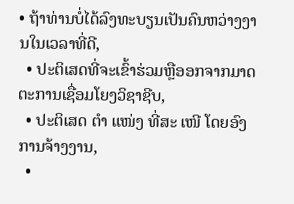• ຖ້າທ່ານບໍ່ໄດ້ລົງທະບຽນເປັນຄົນຫວ່າງງານໃນເວລາທີ່ດີ,
  • ປະຕິເສດທີ່ຈະເຂົ້າຮ່ວມຫຼືອອກຈາກມາດຕະການເຊື່ອມໂຍງວິຊາຊີບ,
  • ປະຕິເສດ ຕຳ ແໜ່ງ ທີ່ສະ ເໜີ ໂດຍອົງການຈ້າງງານ,
  •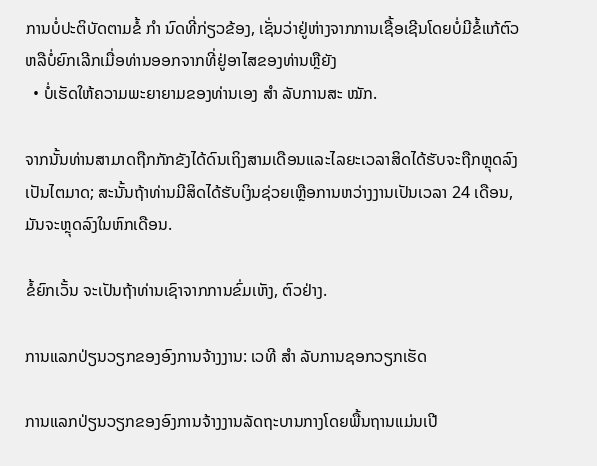ການບໍ່ປະຕິບັດຕາມຂໍ້ ກຳ ນົດທີ່ກ່ຽວຂ້ອງ, ເຊັ່ນວ່າຢູ່ຫ່າງຈາກການເຊື້ອເຊີນໂດຍບໍ່ມີຂໍ້ແກ້ຕົວຫລືບໍ່ຍົກເລີກເມື່ອທ່ານອອກຈາກທີ່ຢູ່ອາໄສຂອງທ່ານຫຼືຍັງ
  • ບໍ່ເຮັດໃຫ້ຄວາມພະຍາຍາມຂອງທ່ານເອງ ສຳ ລັບການສະ ໝັກ.

ຈາກນັ້ນທ່ານສາມາດຖືກກັກຂັງໄດ້ດົນເຖິງສາມເດືອນແລະໄລຍະເວລາສິດໄດ້ຮັບຈະຖືກຫຼຸດລົງເປັນໄຕມາດ; ສະນັ້ນຖ້າທ່ານມີສິດໄດ້ຮັບເງິນຊ່ວຍເຫຼືອການຫວ່າງງານເປັນເວລາ 24 ເດືອນ, ມັນຈະຫຼຸດລົງໃນຫົກເດືອນ.

ຂໍ້ຍົກເວັ້ນ ຈະເປັນຖ້າທ່ານເຊົາຈາກການຂົ່ມເຫັງ, ຕົວຢ່າງ.

ການແລກປ່ຽນວຽກຂອງອົງການຈ້າງງານ: ເວທີ ສຳ ລັບການຊອກວຽກເຮັດ

ການແລກປ່ຽນວຽກຂອງອົງການຈ້າງງານລັດຖະບານກາງໂດຍພື້ນຖານແມ່ນເປີ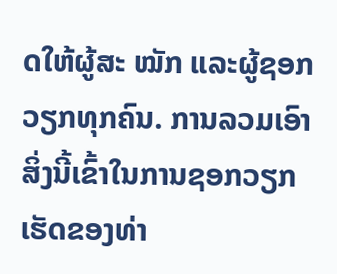ດໃຫ້ຜູ້ສະ ໝັກ ແລະຜູ້ຊອກວຽກທຸກຄົນ. ການລວມເອົາສິ່ງນີ້ເຂົ້າໃນການຊອກວຽກເຮັດຂອງທ່າ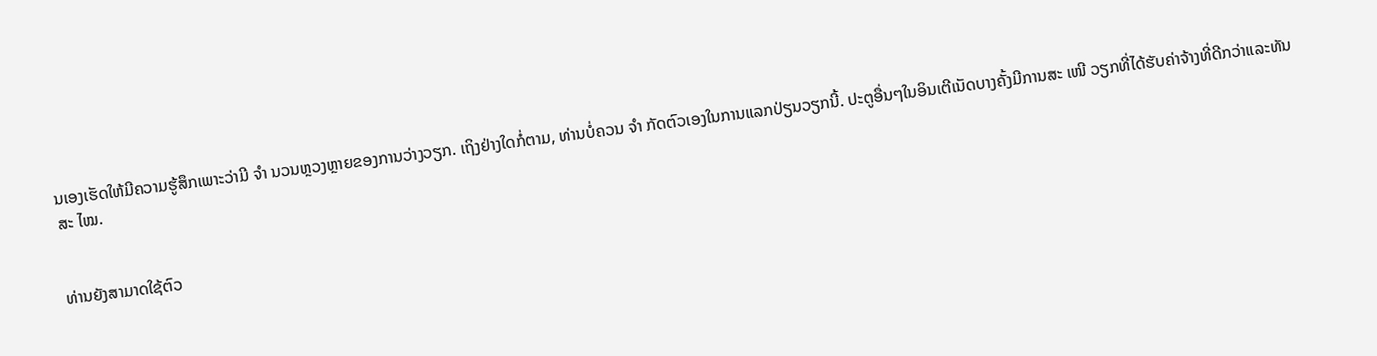ນເອງເຮັດໃຫ້ມີຄວາມຮູ້ສຶກເພາະວ່າມີ ຈຳ ນວນຫຼວງຫຼາຍຂອງການວ່າງວຽກ. ເຖິງຢ່າງໃດກໍ່ຕາມ, ທ່ານບໍ່ຄວນ ຈຳ ກັດຕົວເອງໃນການແລກປ່ຽນວຽກນີ້. ປະຕູອື່ນໆໃນອິນເຕີເນັດບາງຄັ້ງມີການສະ ເໜີ ວຽກທີ່ໄດ້ຮັບຄ່າຈ້າງທີ່ດີກວ່າແລະທັນສະ ໄໝ.


ທ່ານຍັງສາມາດໃຊ້ຕົວ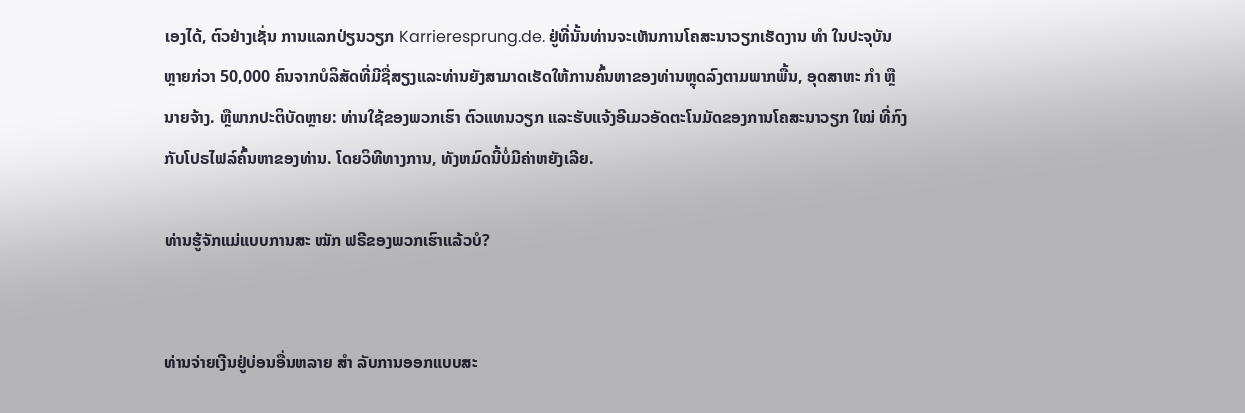ເອງໄດ້, ຕົວຢ່າງເຊັ່ນ ການແລກປ່ຽນວຽກ Karrieresprung.de. ຢູ່ທີ່ນັ້ນທ່ານຈະເຫັນການໂຄສະນາວຽກເຮັດງານ ທຳ ໃນປະຈຸບັນຫຼາຍກ່ວາ 50,000 ຄົນຈາກບໍລິສັດທີ່ມີຊື່ສຽງແລະທ່ານຍັງສາມາດເຮັດໃຫ້ການຄົ້ນຫາຂອງທ່ານຫຼຸດລົງຕາມພາກພື້ນ, ອຸດສາຫະ ກຳ ຫຼືນາຍຈ້າງ. ຫຼືພາກປະຕິບັດຫຼາຍ: ທ່ານໃຊ້ຂອງພວກເຮົາ ຕົວແທນວຽກ ແລະຮັບແຈ້ງອີເມວອັດຕະໂນມັດຂອງການໂຄສະນາວຽກ ໃໝ່ ທີ່ກົງກັບໂປຣໄຟລ໌ຄົ້ນຫາຂອງທ່ານ. ໂດຍວິທີທາງການ, ທັງຫມົດນີ້ບໍ່ມີຄ່າຫຍັງເລີຍ.

ທ່ານຮູ້ຈັກແມ່ແບບການສະ ໝັກ ຟຣີຂອງພວກເຮົາແລ້ວບໍ?


ທ່ານຈ່າຍເງີນຢູ່ບ່ອນອື່ນຫລາຍ ສຳ ລັບການອອກແບບສະ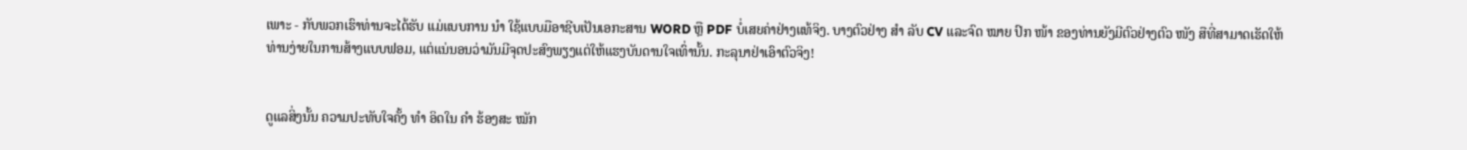ເພາະ - ກັບພວກເຮົາທ່ານຈະໄດ້ຮັບ ແມ່ແບບການ ນຳ ໃຊ້ແບບມືອາຊີບເປັນເອກະສານ WORD ຫຼື PDF ບໍ່ເສຍຄ່າຢ່າງແທ້ຈິງ. ບາງຕົວຢ່າງ ສຳ ລັບ CV ແລະຈົດ ໝາຍ ປົກ ໜ້າ ຂອງທ່ານຍັງມີຕົວຢ່າງຕົວ ໜັງ ສືທີ່ສາມາດເຮັດໃຫ້ທ່ານງ່າຍໃນການສ້າງແບບຟອມ, ແຕ່ແນ່ນອນວ່າມັນມີຈຸດປະສົງພຽງແຕ່ໃຫ້ແຮງບັນດານໃຈເທົ່ານັ້ນ. ກະລຸນາຢ່າເອົາຕົວຈິງ!


ດູແລສິ່ງນັ້ນ ຄວາມປະທັບໃຈຄັ້ງ ທຳ ອິດໃນ ຄຳ ຮ້ອງສະ ໝັກ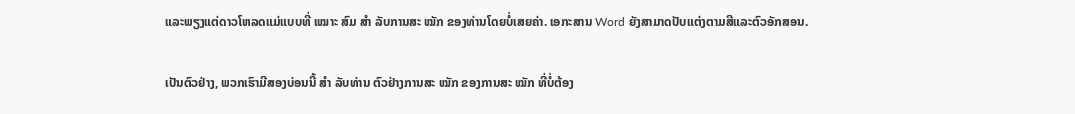ແລະພຽງແຕ່ດາວໂຫລດແມ່ແບບທີ່ ເໝາະ ສົມ ສຳ ລັບການສະ ໝັກ ຂອງທ່ານໂດຍບໍ່ເສຍຄ່າ. ເອກະສານ Word ຍັງສາມາດປັບແຕ່ງຕາມສີແລະຕົວອັກສອນ.

ເປັນຕົວຢ່າງ, ພວກເຮົາມີສອງບ່ອນນີ້ ສຳ ລັບທ່ານ ຕົວຢ່າງການສະ ໝັກ ຂອງການສະ ໝັກ ທີ່ບໍ່ຕ້ອງ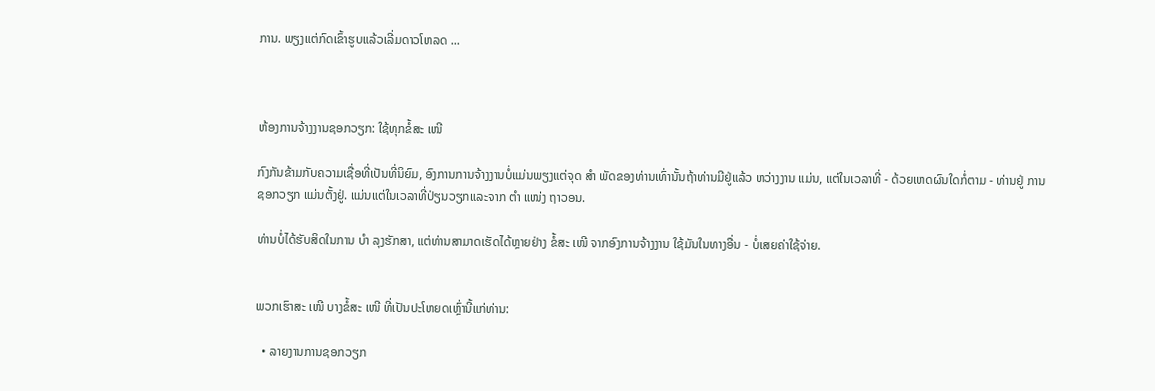ການ. ພຽງແຕ່ກົດເຂົ້າຮູບແລ້ວເລີ່ມດາວໂຫລດ ...



ຫ້ອງການຈ້າງງານຊອກວຽກ: ໃຊ້ທຸກຂໍ້ສະ ເໜີ

ກົງກັນຂ້າມກັບຄວາມເຊື່ອທີ່ເປັນທີ່ນິຍົມ, ອົງການການຈ້າງງານບໍ່ແມ່ນພຽງແຕ່ຈຸດ ສຳ ພັດຂອງທ່ານເທົ່ານັ້ນຖ້າທ່ານມີຢູ່ແລ້ວ ຫວ່າງງານ ແມ່ນ, ແຕ່ໃນເວລາທີ່ - ດ້ວຍເຫດຜົນໃດກໍ່ຕາມ - ທ່ານຢູ່ ການຊອກວຽກ ແມ່ນຕັ້ງຢູ່. ແມ່ນແຕ່ໃນເວລາທີ່ປ່ຽນວຽກແລະຈາກ ຕຳ ແໜ່ງ ຖາວອນ.

ທ່ານບໍ່ໄດ້ຮັບສິດໃນການ ບຳ ລຸງຮັກສາ, ແຕ່ທ່ານສາມາດເຮັດໄດ້ຫຼາຍຢ່າງ ຂໍ້ສະ ເໜີ ຈາກອົງການຈ້າງງານ ໃຊ້ມັນໃນທາງອື່ນ - ບໍ່ເສຍຄ່າໃຊ້ຈ່າຍ.


ພວກເຮົາສະ ເໜີ ບາງຂໍ້ສະ ເໜີ ທີ່ເປັນປະໂຫຍດເຫຼົ່ານີ້ແກ່ທ່ານ:

  • ລາຍງານການຊອກວຽກ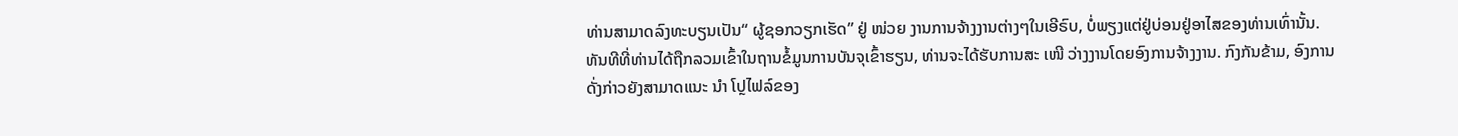ທ່ານສາມາດລົງທະບຽນເປັນ“ ຜູ້ຊອກວຽກເຮັດ” ຢູ່ ໜ່ວຍ ງານການຈ້າງງານຕ່າງໆໃນເອີຣົບ, ບໍ່ພຽງແຕ່ຢູ່ບ່ອນຢູ່ອາໄສຂອງທ່ານເທົ່ານັ້ນ. ທັນທີທີ່ທ່ານໄດ້ຖືກລວມເຂົ້າໃນຖານຂໍ້ມູນການບັນຈຸເຂົ້າຮຽນ, ທ່ານຈະໄດ້ຮັບການສະ ເໜີ ວ່າງງານໂດຍອົງການຈ້າງງານ. ກົງກັນຂ້າມ, ອົງການດັ່ງກ່າວຍັງສາມາດແນະ ນຳ ໂປຼໄຟລ໌ຂອງ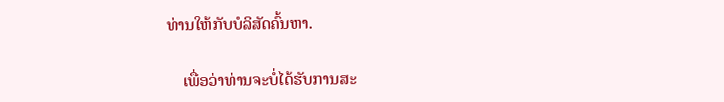ທ່ານໃຫ້ກັບບໍລິສັດຄົ້ນຫາ.

    ເພື່ອວ່າທ່ານຈະບໍ່ໄດ້ຮັບການສະ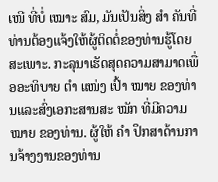ເໜີ ທີ່ບໍ່ ເໝາະ ສົມ, ມັນເປັນສິ່ງ ສຳ ຄັນທີ່ທ່ານຕ້ອງແຈ້ງໃຫ້ຜູ້ຕິດຕໍ່ຂອງທ່ານຮູ້ໂດຍສະເພາະ. ກະລຸນາເຮັດສຸດຄວາມສາມາດເພື່ອອະທິບາຍ ຕຳ ແໜ່ງ ເປົ້າ ໝາຍ ຂອງທ່ານແລະສົ່ງເອກະສານສະ ໝັກ ທີ່ມີຄວາມ ໝາຍ ຂອງທ່ານ. ຜູ້ໃຫ້ ຄຳ ປຶກສາດ້ານການຈ້າງງານຂອງທ່ານ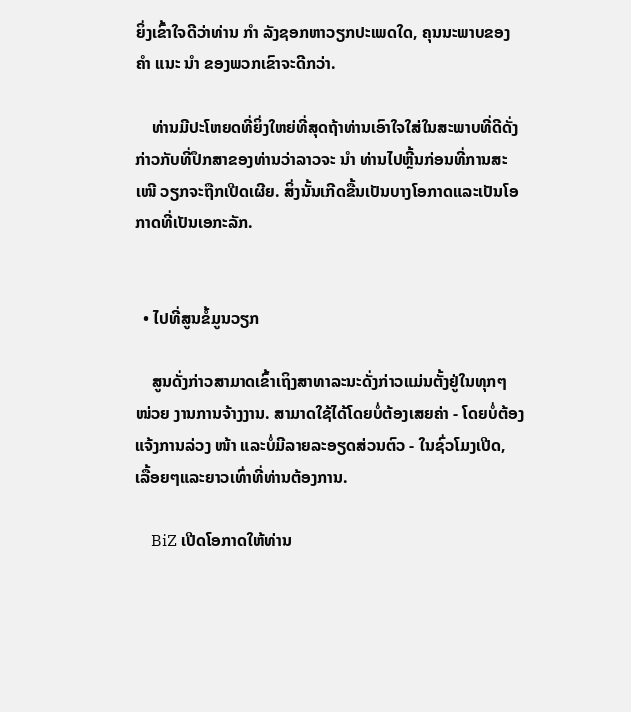ຍິ່ງເຂົ້າໃຈດີວ່າທ່ານ ກຳ ລັງຊອກຫາວຽກປະເພດໃດ, ຄຸນນະພາບຂອງ ຄຳ ແນະ ນຳ ຂອງພວກເຂົາຈະດີກວ່າ.

    ທ່ານມີປະໂຫຍດທີ່ຍິ່ງໃຫຍ່ທີ່ສຸດຖ້າທ່ານເອົາໃຈໃສ່ໃນສະພາບທີ່ດີດັ່ງກ່າວກັບທີ່ປຶກສາຂອງທ່ານວ່າລາວຈະ ນຳ ທ່ານໄປຫຼີ້ນກ່ອນທີ່ການສະ ເໜີ ວຽກຈະຖືກເປີດເຜີຍ. ສິ່ງນັ້ນເກີດຂື້ນເປັນບາງໂອກາດແລະເປັນໂອກາດທີ່ເປັນເອກະລັກ.


  • ໄປທີ່ສູນຂໍ້ມູນວຽກ

    ສູນດັ່ງກ່າວສາມາດເຂົ້າເຖິງສາທາລະນະດັ່ງກ່າວແມ່ນຕັ້ງຢູ່ໃນທຸກໆ ໜ່ວຍ ງານການຈ້າງງານ. ສາມາດໃຊ້ໄດ້ໂດຍບໍ່ຕ້ອງເສຍຄ່າ - ໂດຍບໍ່ຕ້ອງແຈ້ງການລ່ວງ ໜ້າ ແລະບໍ່ມີລາຍລະອຽດສ່ວນຕົວ - ໃນຊົ່ວໂມງເປີດ, ເລື້ອຍໆແລະຍາວເທົ່າທີ່ທ່ານຕ້ອງການ.

    BiZ ເປີດໂອກາດໃຫ້ທ່ານ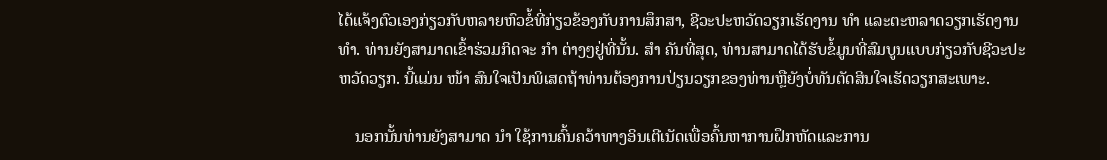ໄດ້ແຈ້ງຕົວເອງກ່ຽວກັບຫລາຍຫົວຂໍ້ທີ່ກ່ຽວຂ້ອງກັບການສຶກສາ, ຊີວະປະຫວັດວຽກເຮັດງານ ທຳ ແລະຕະຫລາດວຽກເຮັດງານ ທຳ. ທ່ານຍັງສາມາດເຂົ້າຮ່ວມກິດຈະ ກຳ ຕ່າງໆຢູ່ທີ່ນັ້ນ. ສຳ ຄັນທີ່ສຸດ, ທ່ານສາມາດໄດ້ຮັບຂໍ້ມູນທີ່ສົມບູນແບບກ່ຽວກັບຊີວະປະຫວັດວຽກ. ນີ້ແມ່ນ ໜ້າ ສົນໃຈເປັນພິເສດຖ້າທ່ານຕ້ອງການປ່ຽນວຽກຂອງທ່ານຫຼືຍັງບໍ່ທັນຕັດສິນໃຈເຮັດວຽກສະເພາະ.

    ນອກນັ້ນທ່ານຍັງສາມາດ ນຳ ໃຊ້ການຄົ້ນຄວ້າທາງອິນເຕີເນັດເພື່ອຄົ້ນຫາການຝຶກຫັດແລະການ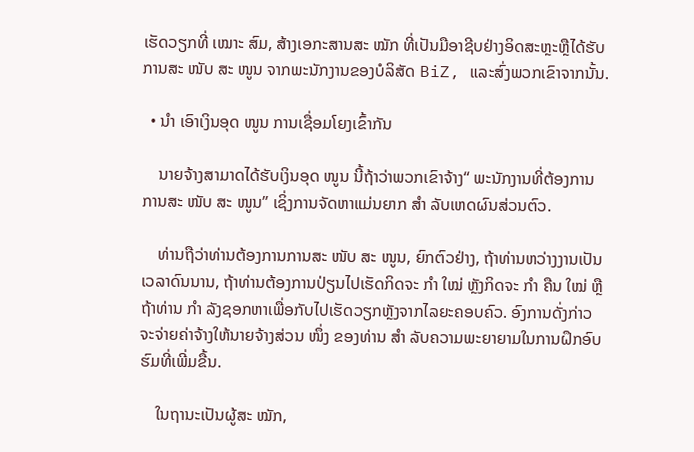ເຮັດວຽກທີ່ ເໝາະ ສົມ, ສ້າງເອກະສານສະ ໝັກ ທີ່ເປັນມືອາຊີບຢ່າງອິດສະຫຼະຫຼືໄດ້ຮັບການສະ ໜັບ ສະ ໜູນ ຈາກພະນັກງານຂອງບໍລິສັດ BiZ, ແລະສົ່ງພວກເຂົາຈາກນັ້ນ.

  • ນຳ ເອົາເງິນອຸດ ໜູນ ການເຊື່ອມໂຍງເຂົ້າກັນ

    ນາຍຈ້າງສາມາດໄດ້ຮັບເງິນອຸດ ໜູນ ນີ້ຖ້າວ່າພວກເຂົາຈ້າງ“ ພະນັກງານທີ່ຕ້ອງການການສະ ໜັບ ສະ ໜູນ” ເຊິ່ງການຈັດຫາແມ່ນຍາກ ສຳ ລັບເຫດຜົນສ່ວນຕົວ.

    ທ່ານຖືວ່າທ່ານຕ້ອງການການສະ ໜັບ ສະ ໜູນ, ຍົກຕົວຢ່າງ, ຖ້າທ່ານຫວ່າງງານເປັນເວລາດົນນານ, ຖ້າທ່ານຕ້ອງການປ່ຽນໄປເຮັດກິດຈະ ກຳ ໃໝ່ ຫຼັງກິດຈະ ກຳ ຄືນ ໃໝ່ ຫຼືຖ້າທ່ານ ກຳ ລັງຊອກຫາເພື່ອກັບໄປເຮັດວຽກຫຼັງຈາກໄລຍະຄອບຄົວ. ອົງການດັ່ງກ່າວຈະຈ່າຍຄ່າຈ້າງໃຫ້ນາຍຈ້າງສ່ວນ ໜຶ່ງ ຂອງທ່ານ ສຳ ລັບຄວາມພະຍາຍາມໃນການຝຶກອົບຮົມທີ່ເພີ່ມຂື້ນ.

    ໃນຖານະເປັນຜູ້ສະ ໝັກ,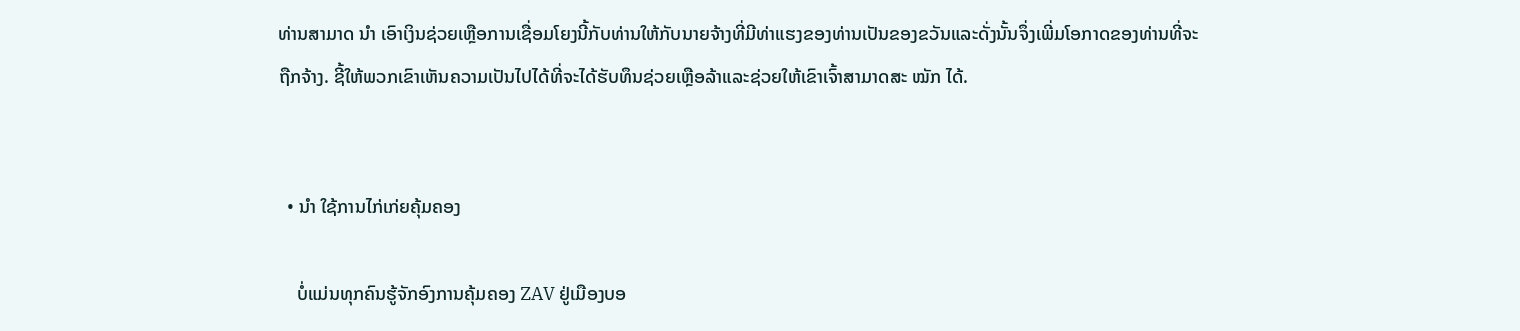ທ່ານສາມາດ ນຳ ເອົາເງິນຊ່ວຍເຫຼືອການເຊື່ອມໂຍງນີ້ກັບທ່ານໃຫ້ກັບນາຍຈ້າງທີ່ມີທ່າແຮງຂອງທ່ານເປັນຂອງຂວັນແລະດັ່ງນັ້ນຈຶ່ງເພີ່ມໂອກາດຂອງທ່ານທີ່ຈະຖືກຈ້າງ. ຊີ້ໃຫ້ພວກເຂົາເຫັນຄວາມເປັນໄປໄດ້ທີ່ຈະໄດ້ຮັບທຶນຊ່ວຍເຫຼືອລ້າແລະຊ່ວຍໃຫ້ເຂົາເຈົ້າສາມາດສະ ໝັກ ໄດ້.


  • ນຳ ໃຊ້ການໄກ່ເກ່ຍຄຸ້ມຄອງ

    ບໍ່ແມ່ນທຸກຄົນຮູ້ຈັກອົງການຄຸ້ມຄອງ ZAV ຢູ່ເມືອງບອ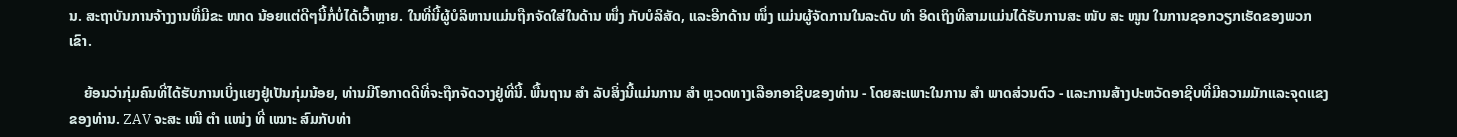ນ. ສະຖາບັນການຈ້າງງານທີ່ມີຂະ ໜາດ ນ້ອຍແຕ່ດີໆນີ້ກໍ່ບໍ່ໄດ້ເວົ້າຫຼາຍ. ໃນທີ່ນີ້ຜູ້ບໍລິຫານແມ່ນຖືກຈັດໃສ່ໃນດ້ານ ໜຶ່ງ ກັບບໍລິສັດ, ແລະອີກດ້ານ ໜຶ່ງ ແມ່ນຜູ້ຈັດການໃນລະດັບ ທຳ ອິດເຖິງທີສາມແມ່ນໄດ້ຮັບການສະ ໜັບ ສະ ໜູນ ໃນການຊອກວຽກເຮັດຂອງພວກເຂົາ.

    ຍ້ອນວ່າກຸ່ມຄົນທີ່ໄດ້ຮັບການເບິ່ງແຍງຢູ່ເປັນກຸ່ມນ້ອຍ, ທ່ານມີໂອກາດດີທີ່ຈະຖືກຈັດວາງຢູ່ທີ່ນີ້. ພື້ນຖານ ສຳ ລັບສິ່ງນີ້ແມ່ນການ ສຳ ຫຼວດທາງເລືອກອາຊີບຂອງທ່ານ - ໂດຍສະເພາະໃນການ ສຳ ພາດສ່ວນຕົວ - ແລະການສ້າງປະຫວັດອາຊີບທີ່ມີຄວາມມັກແລະຈຸດແຂງຂອງທ່ານ. ZAV ຈະສະ ເໜີ ຕຳ ແໜ່ງ ທີ່ ເໝາະ ສົມກັບທ່າ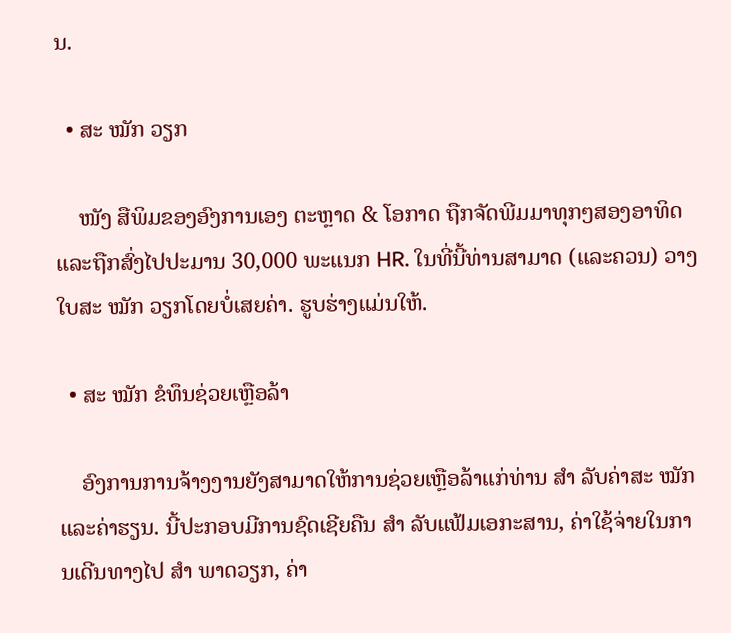ນ.

  • ສະ ໝັກ ວຽກ

    ໜັງ ສືພິມຂອງອົງການເອງ ຕະຫຼາດ & ໂອກາດ ຖືກຈັດພີມມາທຸກໆສອງອາທິດແລະຖືກສົ່ງໄປປະມານ 30,000 ພະແນກ HR. ໃນທີ່ນີ້ທ່ານສາມາດ (ແລະຄວນ) ວາງໃບສະ ໝັກ ວຽກໂດຍບໍ່ເສຍຄ່າ. ຮູບຮ່າງແມ່ນໃຫ້.

  • ສະ ໝັກ ຂໍທຶນຊ່ວຍເຫຼືອລ້າ

    ອົງການການຈ້າງງານຍັງສາມາດໃຫ້ການຊ່ວຍເຫຼືອລ້າແກ່ທ່ານ ສຳ ລັບຄ່າສະ ໝັກ ແລະຄ່າຮຽນ. ນີ້ປະກອບມີການຊົດເຊີຍຄືນ ສຳ ລັບແຟ້ມເອກະສານ, ຄ່າໃຊ້ຈ່າຍໃນການເດີນທາງໄປ ສຳ ພາດວຽກ, ຄ່າ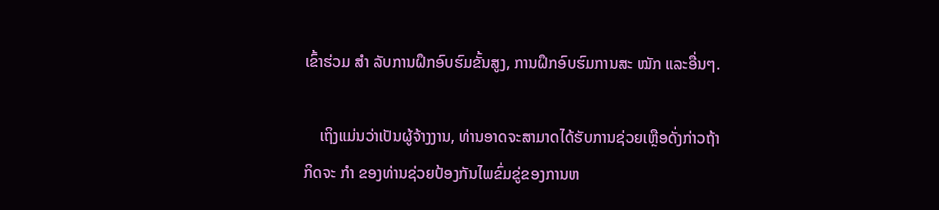ເຂົ້າຮ່ວມ ສຳ ລັບການຝຶກອົບຮົມຂັ້ນສູງ, ການຝຶກອົບຮົມການສະ ໝັກ ແລະອື່ນໆ.

    ເຖິງແມ່ນວ່າເປັນຜູ້ຈ້າງງານ, ທ່ານອາດຈະສາມາດໄດ້ຮັບການຊ່ວຍເຫຼືອດັ່ງກ່າວຖ້າກິດຈະ ກຳ ຂອງທ່ານຊ່ວຍປ້ອງກັນໄພຂົ່ມຂູ່ຂອງການຫ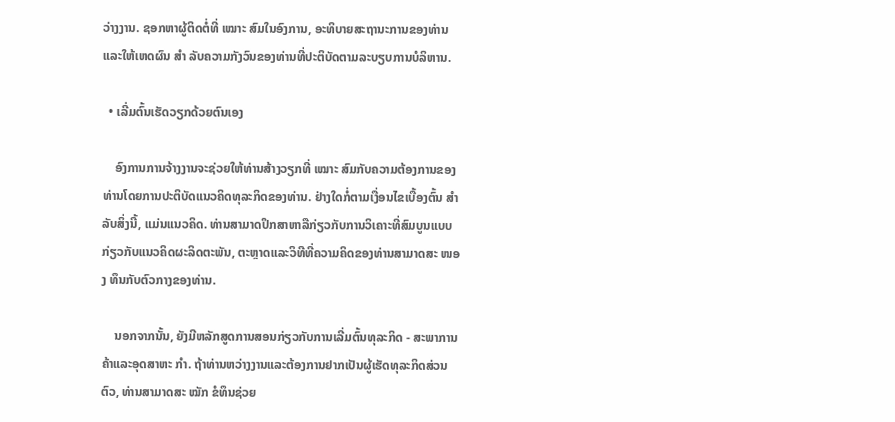ວ່າງງານ. ຊອກຫາຜູ້ຕິດຕໍ່ທີ່ ເໝາະ ສົມໃນອົງການ, ອະທິບາຍສະຖານະການຂອງທ່ານແລະໃຫ້ເຫດຜົນ ສຳ ລັບຄວາມກັງວົນຂອງທ່ານທີ່ປະຕິບັດຕາມລະບຽບການບໍລິຫານ.

  • ເລີ່ມຕົ້ນເຮັດວຽກດ້ວຍຕົນເອງ

    ອົງການການຈ້າງງານຈະຊ່ວຍໃຫ້ທ່ານສ້າງວຽກທີ່ ເໝາະ ສົມກັບຄວາມຕ້ອງການຂອງທ່ານໂດຍການປະຕິບັດແນວຄິດທຸລະກິດຂອງທ່ານ. ຢ່າງໃດກໍ່ຕາມເງື່ອນໄຂເບື້ອງຕົ້ນ ສຳ ລັບສິ່ງນີ້, ແມ່ນແນວຄິດ. ທ່ານສາມາດປຶກສາຫາລືກ່ຽວກັບການວິເຄາະທີ່ສົມບູນແບບກ່ຽວກັບແນວຄິດຜະລິດຕະພັນ, ຕະຫຼາດແລະວິທີທີ່ຄວາມຄິດຂອງທ່ານສາມາດສະ ໜອງ ທຶນກັບຕົວກາງຂອງທ່ານ.

    ນອກຈາກນັ້ນ, ຍັງມີຫລັກສູດການສອນກ່ຽວກັບການເລີ່ມຕົ້ນທຸລະກິດ - ສະພາການຄ້າແລະອຸດສາຫະ ກຳ. ຖ້າທ່ານຫວ່າງງານແລະຕ້ອງການຢາກເປັນຜູ້ເຮັດທຸລະກິດສ່ວນຕົວ, ທ່ານສາມາດສະ ໝັກ ຂໍທຶນຊ່ວຍ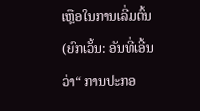ເຫຼືອໃນການເລີ່ມຕົ້ນ (ຍົກເວັ້ນ: ອັນທີ່ເອີ້ນວ່າ“ ການປະກອ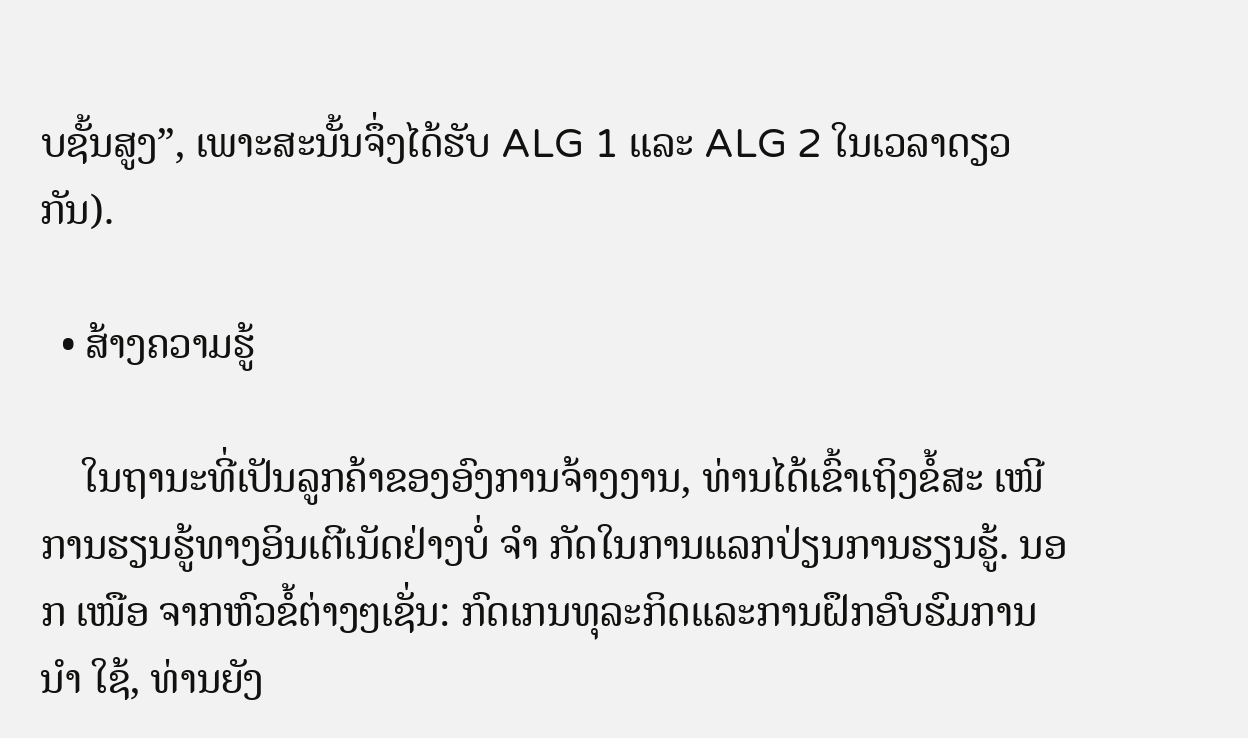ບຊັ້ນສູງ”, ເພາະສະນັ້ນຈຶ່ງໄດ້ຮັບ ALG 1 ແລະ ALG 2 ໃນເວລາດຽວກັນ).

  • ສ້າງຄວາມຮູ້

    ໃນຖານະທີ່ເປັນລູກຄ້າຂອງອົງການຈ້າງງານ, ທ່ານໄດ້ເຂົ້າເຖິງຂໍ້ສະ ເໜີ ການຮຽນຮູ້ທາງອິນເຕີເນັດຢ່າງບໍ່ ຈຳ ກັດໃນການແລກປ່ຽນການຮຽນຮູ້. ນອກ ເໜືອ ຈາກຫົວຂໍ້ຕ່າງໆເຊັ່ນ: ກົດເກນທຸລະກິດແລະການຝຶກອົບຮົມການ ນຳ ໃຊ້, ທ່ານຍັງ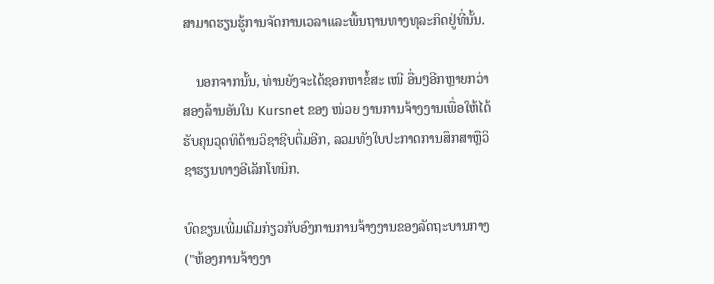ສາມາດຮຽນຮູ້ການຈັດການເວລາແລະພື້ນຖານທາງທຸລະກິດຢູ່ທີ່ນັ້ນ.

    ນອກຈາກນັ້ນ, ທ່ານຍັງຈະໄດ້ຊອກຫາຂໍ້ສະ ເໜີ ອື່ນໆອີກຫຼາຍກວ່າສອງລ້ານອັນໃນ Kursnet ຂອງ ໜ່ວຍ ງານການຈ້າງງານເພື່ອໃຫ້ໄດ້ຮັບຄຸນວຸດທິດ້ານວິຊາຊີບຕື່ມອີກ, ລວມທັງໃບປະກາດການສຶກສາຫຼືວິຊາຮຽນທາງອີເລັກໂທນິກ.

ບົດຂຽນເພີ່ມເຕີມກ່ຽວກັບອົງການການຈ້າງງານຂອງລັດຖະບານກາງ ("ຫ້ອງການຈ້າງງາ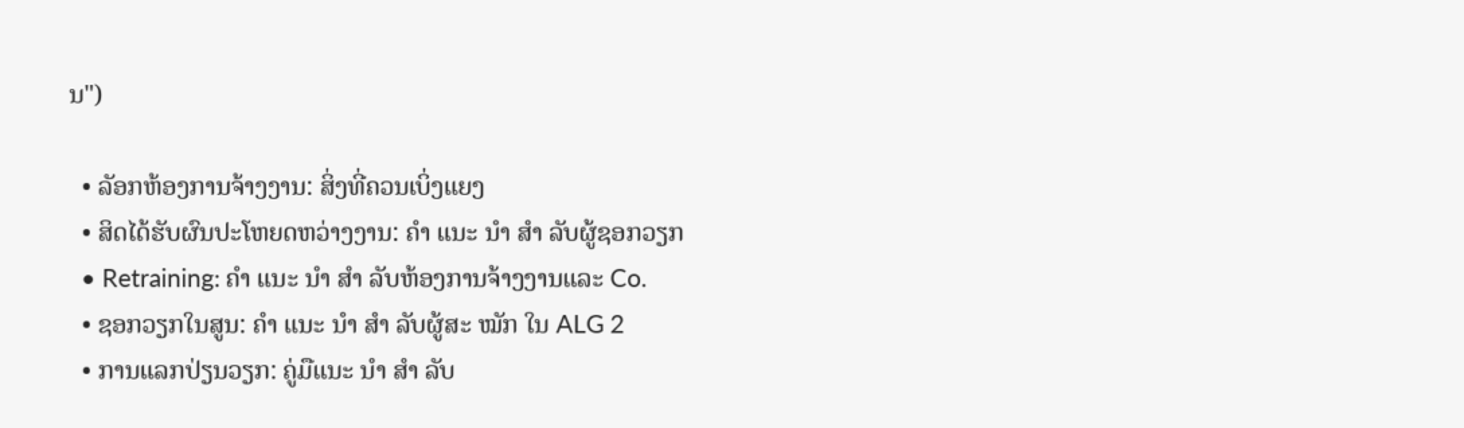ນ")

  • ລັອກຫ້ອງການຈ້າງງານ: ສິ່ງທີ່ຄວນເບິ່ງແຍງ
  • ສິດໄດ້ຮັບຜົນປະໂຫຍດຫວ່າງງານ: ຄຳ ແນະ ນຳ ສຳ ລັບຜູ້ຊອກວຽກ
  • Retraining: ຄຳ ແນະ ນຳ ສຳ ລັບຫ້ອງການຈ້າງງານແລະ Co.
  • ຊອກວຽກໃນສູນ: ຄຳ ແນະ ນຳ ສຳ ລັບຜູ້ສະ ໝັກ ໃນ ALG 2
  • ການແລກປ່ຽນວຽກ: ຄູ່ມືແນະ ນຳ ສຳ ລັບ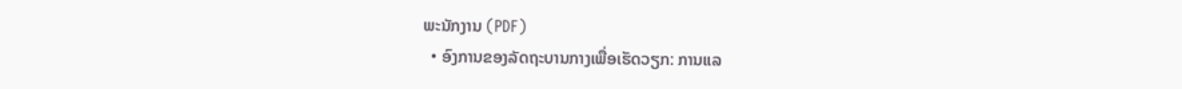ພະນັກງານ (PDF)
  • ອົງການຂອງລັດຖະບານກາງເພື່ອເຮັດວຽກ: ການແລ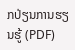ກປ່ຽນການຮຽນຮູ້ (PDF)